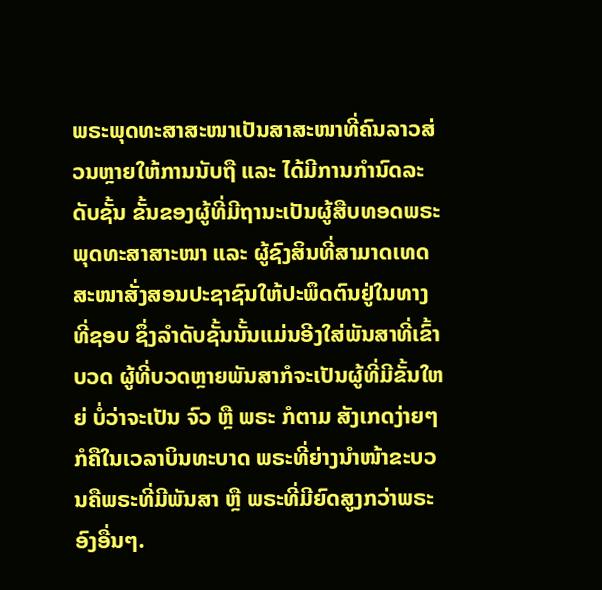ພຣະພຸດທະສາສະໜາເປັນສາສະໜາທີ່ຄົນລາວສ່ວນຫຼາຍໃຫ້ການນັບຖື ແລະ ໄດ້ມີການກຳນົດລະດັບຊັ້ນ ຂັ້ນຂອງຜູ້ທີ່ມີຖານະເປັນຜູ້ສືບທອດພຣະພຸດທະສາສາະໜາ ແລະ ຜູ້ຊົງສິນທີ່ສາມາດເທດສະໜາສັ່ງສອນປະຊາຊົນໃຫ້ປະພຶດຕົນຢູ່ໃນທາງທີ່ຊອບ ຊຶ່ງລຳດັບຊັ້ນນັ້ນແມ່ນອີງໃສ່ພັນສາທີ່ເຂົ້າບວດ ຜູ້ທີ່ບວດຫຼາຍພັນສາກໍຈະເປັນຜູ້ທີ່ມີຂັ້ນໃຫຍ່ ບໍ່ວ່າຈະເປັນ ຈົວ ຫຼື ພຣະ ກໍຕາມ ສັງເກດງ່າຍໆກໍຄືໃນເວລາບິນທະບາດ ພຣະທີ່ຍ່າງນຳໜ້າຂະບວນຄືພຣະທີ່ມີພັນສາ ຫຼື ພຣະທີ່ມີຍົດສູງກວ່າພຣະອົງອື່ນໆ.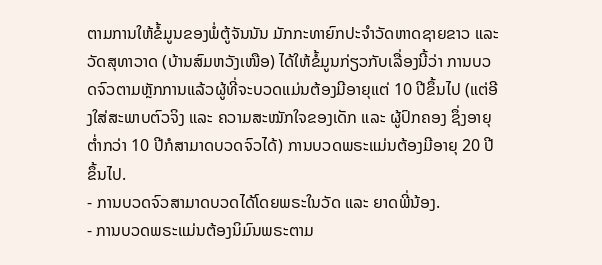ຕາມການໃຫ້ຂໍ້ມູນຂອງພໍ່ຕູ້ຈັນນັນ ມັກກະທາຍົກປະຈຳວັດຫາດຊາຍຂາວ ແລະ ວັດສຸທາວາດ (ບ້ານສົມຫວັງເໜືອ) ໄດ້ໃຫ້ຂໍ້ມູນກ່ຽວກັບເລື່ອງນີ້ວ່າ ການບວດຈົວຕາມຫຼັກການແລ້ວຜູ້ທີ່ຈະບວດແມ່ນຕ້ອງມີອາຍຸແຕ່ 10 ປີຂຶ້ນໄປ (ແຕ່ອີງໃສ່ສະພາບຕົວຈິງ ແລະ ຄວາມສະໝັກໃຈຂອງເດັກ ແລະ ຜູ້ປົກຄອງ ຊຶ່ງອາຍຸຕໍ່າກວ່າ 10 ປີກໍສາມາດບວດຈົວໄດ້) ການບວດພຣະແມ່ນຕ້ອງມີອາຍຸ 20 ປີຂຶ້ນໄປ.
- ການບວດຈົວສາມາດບວດໄດ້ໂດຍພຣະໃນວັດ ແລະ ຍາດພີ່ນ້ອງ.
- ການບວດພຣະແມ່ນຕ້ອງນິມົນພຣະຕາມ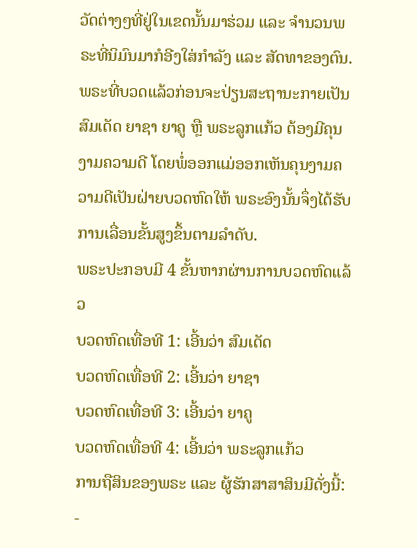ວັດຕ່າງໆທີ່ຢູ່ໃນເຂດນັ້ນມາຮ່ວມ ແລະ ຈຳນວນພຣະທີ່ນິມົນມາກໍອີງໃສ່ກຳລັງ ແລະ ສັດທາຂອງຕົນ.
ພຣະທີ່ບວດແລ້ວກ່ອນຈະປ່ຽນສະຖານະກາຍເປັນສົມເດັດ ຍາຊາ ຍາຄູ ຫຼື ພຣະລູກແກ້ວ ຕ້ອງມີຄຸນງາມຄວາມດີ ໂດຍພໍ່ອອກແມ່ອອກເຫັນຄຸນງາມຄວາມດີເປັນຝ່າຍບວດຫົດໃຫ້ ພຣະອົງນັ້ນຈຶ່ງໄດ້ຮັບການເລື່ອນຂັ້ນສູງຂຶ້ນຕາມລຳດັບ.
ພຣະປະກອບມີ 4 ຂັ້ນຫາກຜ່ານການບວດຫົດແລ້ວ
ບວດຫົດເທື່ອທີ 1: ເອີ້ນວ່າ ສົມເດັດ
ບວດຫົດເທື່ອທີ 2: ເອີ້ນວ່າ ຍາຊາ
ບວດຫົດເທື່ອທີ 3: ເອີ້ນວ່າ ຍາຄູ
ບວດຫົດເທື່ອທີ 4: ເອີ້ນວ່າ ພຣະລູກແກ້ວ
ການຖືສິນຂອງພຣະ ແລະ ຜູ້ຮັກສາສາສິນມີດັ່ງນີ້:
-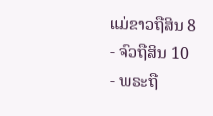ແມ່ຂາວຖືສິນ 8
- ຈົວຖືສິນ 10
- ພຣະຖື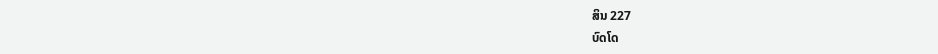ສິນ 227
ບົດໂດ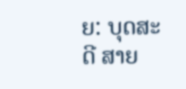ຍ: ບຸດສະດີ ສາຍ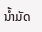ນໍ້າມັດ